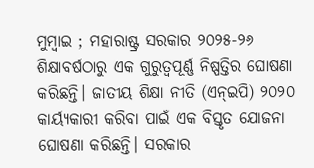ମୁମ୍ବାଇ ; ମହାରାଷ୍ଟ୍ର ସରକାର ୨୦୨୫-୨୬ ଶିକ୍ଷାବର୍ଷଠାରୁ ଏକ ଗୁରୁତ୍ବପୂର୍ଣ୍ଣ ନିଷ୍ପତ୍ତିର ଘୋଷଣା କରିଛନ୍ତି। ଜାତୀୟ ଶିକ୍ଷା ନୀତି (ଏନ୍ଇପି) ୨୦୨୦ କାର୍ୟ୍ୟକାରୀ କରିବା ପାଇଁ ଏକ ବିସ୍ତୃତ ଯୋଜନା ଘୋଷଣା କରିଛନ୍ତି। ସରକାର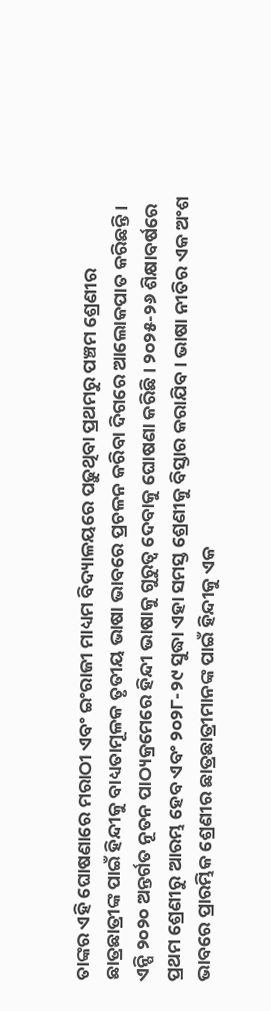ତାଙ୍କର ଏହି ଘୋଷଣାରେ ମରାଠୀ ଏବଂ ଇଂରାଜୀ ମାଧ୍ୟମ ବିଦ୍ୟାଳୟରେ ପଢ଼ୁଥିବା ପ୍ରଥମରୁ ପଞ୍ଚମ ଶ୍ରେଣୀର ଛାତ୍ରଛାତ୍ରୀଙ୍କ ପାଇଁ ହିନ୍ଦୀକୁ ବାଧ୍ୟତାମୂଳକ ତୃତୀୟ ଭାଷା ଭାବରେ ପ୍ରଚଳନ କରିବା ଦିଗରେ ଆଲୋକପାତ କରିଛନ୍ତି। ଏନ୍ପି ୨୦୨୦ ଅନ୍ତର୍ଗତ ନୂତନ ପାଠ୍ୟକ୍ରମେରେ ହିନ୍ଦୀ ଭାଷାକୁ ଗୁରୁତ୍ବ ଦେବାକୁ ଘୋଷଣା କରିଛି। ୨୦୨୫-୨୬ ଶିକ୍ଷାବର୍ଷରେ ପ୍ରଥମ ଶ୍ରେଣୀରୁ ଆରମ୍ଭ ହେବ ଏବଂ ୨୦୨୮-୨୯ ସୁଦ୍ଧା ଏହା ସମସ୍ତ ଶ୍ରେଣୀକୁ ବିସ୍ତାର କରାଯିବ। ଭାଷା ନୀତିର ଏକ ଅଂଶ ଭାବରେ ପ୍ରାରମ୍ଭିକ ଶ୍ରେଣୀର ଛାତ୍ରଛାତ୍ରୀମାନଙ୍କ ପାଇଁ ହିନ୍ଦୀକୁ ଏକ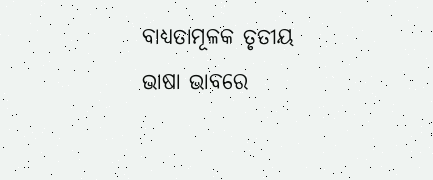ବାଧ୍ୟତାମୂଳକ ତୃତୀୟ ଭାଷା ଭାବରେ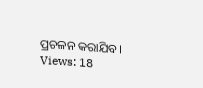ପ୍ରଚଳନ କରାଯିବ।
Views: 18